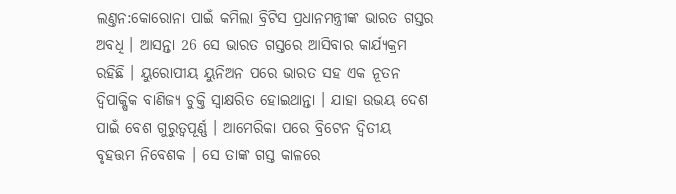ଲଣ୍ତନ:କୋରୋନା ପାଇଁ କମିଲା ବ୍ରିଟିସ ପ୍ରଧାନମନ୍ତ୍ରୀଙ୍କ ଭାରତ ଗସ୍ତର ଅବଧି । ଆସନ୍ତା 26 ସେ ଭାରତ ଗସ୍ତରେ ଆସିବାର କାର୍ଯ୍ୟକ୍ରମ ରହିଛି । ୟୁରୋପୀୟ ୟୁନିଅନ ପରେ ଭାରତ ସହ ଏକ ନୂତନ ଦ୍ୱିପାକ୍ଷିକ ବାଣିଜ୍ୟ ଚୁକ୍ତି ସ୍ବାକ୍ଷରିତ ହୋଇଥାନ୍ତା । ଯାହା ଉଭୟ ଦେଶ ପାଇଁ ବେଶ ଗୁରୁତ୍ବପୂର୍ଣ୍ଣ । ଆମେରିକା ପରେ ବ୍ରିଟେନ ଦ୍ୱିତୀୟ ବୃହତ୍ତମ ନିବେଶକ । ସେ ତାଙ୍କ ଗସ୍ତ କାଳରେ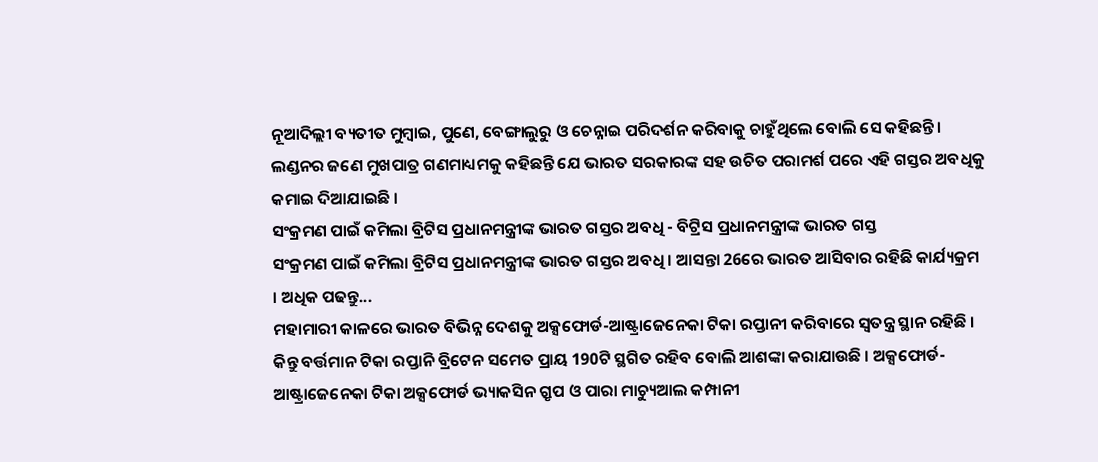ନୂଆଦିଲ୍ଲୀ ବ୍ୟତୀତ ମୁମ୍ବାଇ, ପୁଣେ, ବେଙ୍ଗାଲୁରୁ ଓ ଚେନ୍ନାଇ ପରିଦର୍ଶନ କରିବାକୁ ଚାହୁଁଥିଲେ ବୋଲି ସେ କହିଛନ୍ତି । ଲଣ୍ଡନର ଜଣେ ମୁଖପାତ୍ର ଗଣମାଧ୍ୟମକୁ କହିଛନ୍ତି ଯେ ଭାରତ ସରକାରଙ୍କ ସହ ଉଚିତ ପରାମର୍ଶ ପରେ ଏହି ଗସ୍ତର ଅବଧିକୁ କମାଇ ଦିଆଯାଇଛି ।
ସଂକ୍ରମଣ ପାଇଁ କମିଲା ବ୍ରିଟିସ ପ୍ରଧାନମନ୍ତ୍ରୀଙ୍କ ଭାରତ ଗସ୍ତର ଅବଧି - ବିଟ୍ରିସ ପ୍ରଧାନମନ୍ତ୍ରୀଙ୍କ ଭାରତ ଗସ୍ତ
ସଂକ୍ରମଣ ପାଇଁ କମିଲା ବ୍ରିଟିସ ପ୍ରଧାନମନ୍ତ୍ରୀଙ୍କ ଭାରତ ଗସ୍ତର ଅବଧି । ଆସନ୍ତା 26ରେ ଭାରତ ଆସିବାର ରହିଛି କାର୍ଯ୍ୟକ୍ରମ । ଅଧିକ ପଢନ୍ତୁ...
ମହାମାରୀ କାଳରେ ଭାରତ ବିଭିନ୍ନ ଦେଶକୁ ଅକ୍ସଫୋର୍ଡ-ଆଷ୍ଟ୍ରାଜେନେକା ଟିକା ରପ୍ତାନୀ କରିବାରେ ସ୍ବତନ୍ତ୍ର ସ୍ଥାନ ରହିଛି । କିନ୍ତୁ ବର୍ତ୍ତମାନ ଟିକା ରପ୍ତାନି ବ୍ରିଟେନ ସମେତ ପ୍ରାୟ 190ଟି ସ୍ଥଗିତ ରହିବ ବୋଲି ଆଶଙ୍କା କରାଯାଉଛି । ଅକ୍ସଫୋର୍ଡ-ଆଷ୍ଟ୍ରାଜେନେକା ଟିକା ଅକ୍ସଫୋର୍ଡ ଭ୍ୟାକସିନ ଗ୍ରୃପ ଓ ପାରା ମାଚ୍ୟୁଆଲ କମ୍ପାନୀ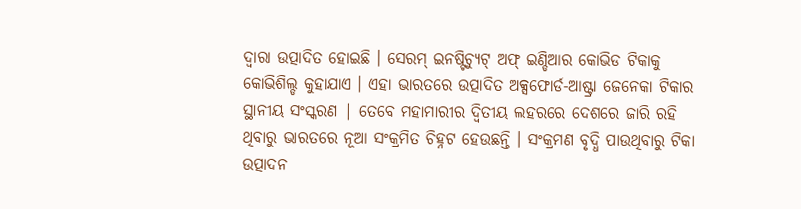ଦ୍ବାରା ଉତ୍ପାଦିତ ହୋଇଛି । ସେରମ୍ ଇନଷ୍ଟିଚ୍ୟୁଟ୍ ଅଫ୍ ଇଣ୍ଡିଆର କୋଭିଡ ଟିକାକୁ କୋଭିଶିଲ୍ଡ କୁହାଯାଏ । ଏହା ଭାରତରେ ଉତ୍ପାଦିତ ଅକ୍ସଫୋର୍ଡ-ଆଷ୍ଟ୍ରା ଜେନେକା ଟିକାର ସ୍ଥାନୀୟ ସଂସ୍କରଣ | ତେବେ ମହାମାରୀର ଦ୍ୱିତୀୟ ଲହରରେ ଦେଶରେ ଜାରି ରହି ଥିବାରୁ ଭାରତରେ ନୂଆ ସଂକ୍ରମିତ ଚିହ୍ନଟ ହେଉଛନ୍ତି । ସଂକ୍ରମଣ ବୃଦ୍ଧି ପାଉଥିବାରୁ ଟିକା ଉତ୍ପାଦନ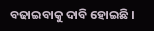ବଢାଇବାକୁ ଦାବି ହୋଇଛି ।